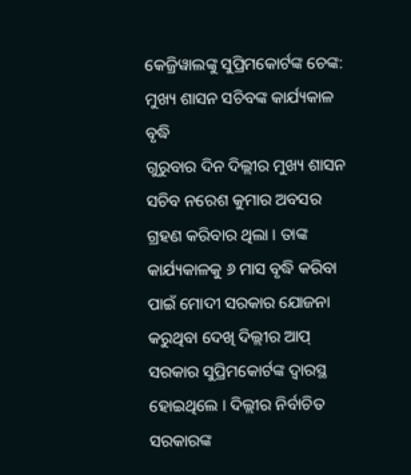କେଜ୍ରିୱାଲଙ୍କୁ ସୁପ୍ରିମକୋର୍ଟଙ୍କ ଚେଙ୍କ: ମୁଖ୍ୟ ଶାସନ ସଚିବଙ୍କ କାର୍ଯ୍ୟକାଳ ବୃଦ୍ଧି
ଗୁରୁବାର ଦିନ ଦିଲ୍ଲୀର ମୁଖ୍ୟ ଶାସନ ସଚିବ ନରେଶ କୁମାର ଅବସର ଗ୍ରହଣ କରିବାର ଥିଲା । ତାଙ୍କ କାର୍ଯ୍ୟକାଳକୁ ୬ ମାସ ବୃଦ୍ଧି କରିବା ପାଇଁ ମୋଦୀ ସରକାର ଯୋଜନା କରୁଥିବା ଦେଖି ଦିଲ୍ଲୀର ଆପ୍ ସରକାର ସୁପ୍ରିମକୋର୍ଟଙ୍କ ଦ୍ୱାରସ୍ଥ ହୋଇଥିଲେ । ଦିଲ୍ଲୀର ନିର୍ବାଚିତ ସରକାରଙ୍କ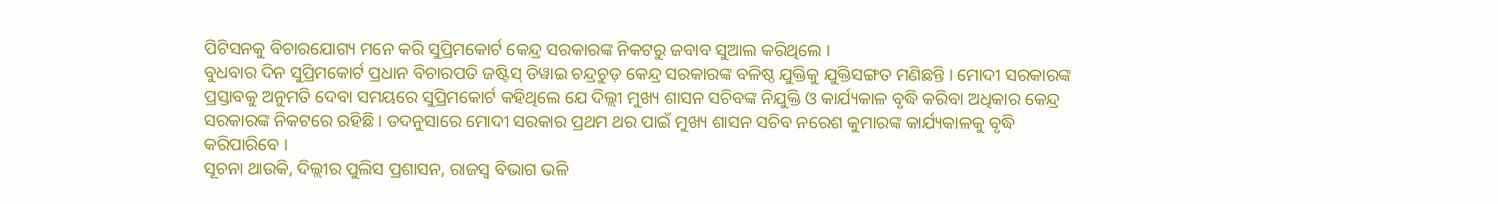ପିଟିସନକୁ ବିଚାରଯୋଗ୍ୟ ମନେ କରି ସୁପ୍ରିମକୋର୍ଟ କେନ୍ଦ୍ର ସରକାରଙ୍କ ନିକଟରୁ ଜବାବ ସୁଆଲ କରିଥିଲେ ।
ବୁଧବାର ଦିନ ସୁପ୍ରିମକୋର୍ଟ ପ୍ରଧାନ ବିଚାରପତି ଜଷ୍ଟିସ୍ ଡିୱାଇ ଚନ୍ଦ୍ରଚୁଡ଼ କେନ୍ଦ୍ର ସରକାରଙ୍କ ବଳିଷ୍ଠ ଯୁକ୍ତିକୁ ଯୁକ୍ତିସଙ୍ଗତ ମଣିଛନ୍ତି । ମୋଦୀ ସରକାରଙ୍କ ପ୍ରସ୍ତାବକୁ ଅନୁମତି ଦେବା ସମୟରେ ସୁପ୍ରିମକୋର୍ଟ କହିଥିଲେ ଯେ ଦିଲ୍ଲୀ ମୁଖ୍ୟ ଶାସନ ସଚିବଙ୍କ ନିଯୁକ୍ତି ଓ କାର୍ଯ୍ୟକାଳ ବୃଦ୍ଧି କରିବା ଅଧିକାର କେନ୍ଦ୍ର ସରକାରଙ୍କ ନିକଟରେ ରହିଛି । ତଦନୁସାରେ ମୋଦୀ ସରକାର ପ୍ରଥମ ଥର ପାଇଁ ମୁଖ୍ୟ ଶାସନ ସଚିବ ନରେଶ କୁମାରଙ୍କ କାର୍ଯ୍ୟକାଳକୁ ବୃଦ୍ଧି କରିପାରିବେ ।
ସୂଚନା ଥାଉକି, ଦିଲ୍ଲୀର ପୁଲିସ ପ୍ରଶାସନ, ରାଜସ୍ୱ ବିଭାଗ ଭଳି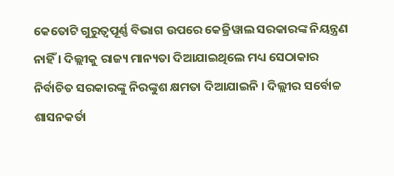କେତୋଟି ଗୁରୁତ୍ୱପୂର୍ଣ୍ଣ ବିଭାଗ ଉପରେ କେଜ୍ରିୱାଲ ସରକାରଙ୍କ ନିୟନ୍ତ୍ରଣ ନାହିଁ । ଦିଲ୍ଲୀକୁ ରାଜ୍ୟ ମାନ୍ୟତା ଦିଆଯାଇଥିଲେ ମଧ୍ୟ ସେଠାକାର ନିର୍ବାଚିତ ସରକାରଙ୍କୁ ନିରଙ୍କୁଶ କ୍ଷମତା ଦିଆଯାଇନି । ଦିଲ୍ଲୀର ସର୍ବୋଚ୍ଚ ଶାସନକର୍ତା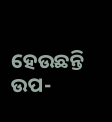ହେଉଛନ୍ତି ଉପ-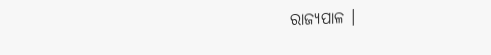ରାଜ୍ୟପାଳ ।